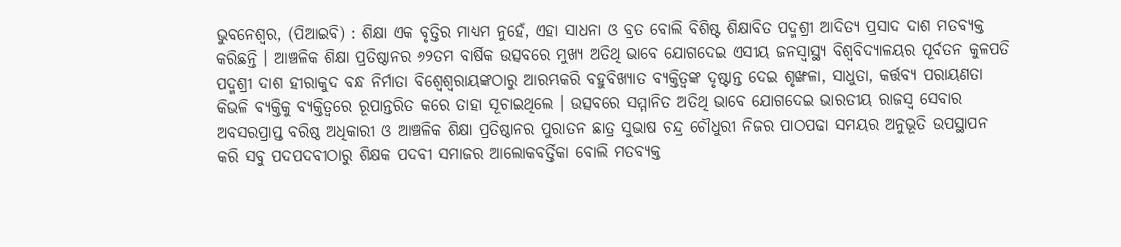ଭୁବନେଶ୍ୱର, (ପିଆଇବି) : ଶିକ୍ଷା ଏକ ବୃତ୍ତିର ମାଧ୍ୟମ ନୁହେଁ, ଏହା ସାଧନା ଓ ବ୍ରତ ବୋଲି ବିଶିଷ୍ଟ ଶିକ୍ଷାବିତ ପଦ୍ମଶ୍ରୀ ଆଦିତ୍ୟ ପ୍ରସାଦ ଦାଶ ମତବ୍ୟକ୍ତ କରିଛନ୍ତି । ଆଞ୍ଚଳିକ ଶିକ୍ଷା ପ୍ରତିଷ୍ଠାନର ୬୨ତମ ବାର୍ଷିକ ଉତ୍ସବରେ ମୁଖ୍ୟ ଅତିଥି ଭାବେ ଯୋଗଦେଇ ଏସୀୟ ଜନସ୍ୱାସ୍ଥ୍ୟ ବିଶ୍ୱବିଦ୍ୟାଳୟର ପୂର୍ବତନ କୁଳପତି ପଦ୍ମଶ୍ରୀ ଦାଶ ହୀରାକୁଦ ବନ୍ଧ ନିର୍ମାତା ବିଶ୍ଵେଶ୍ୱରାୟଙ୍କଠାରୁ ଆରମ୍ଭକରି ବହୁବିଖ୍ୟାତ ବ୍ୟକ୍ତିତ୍ୱଙ୍କ ଦୃଷ୍ଟାନ୍ତ ଦେଇ ଶୃଙ୍ଖଳା, ସାଧୁତା, କର୍ତ୍ତବ୍ୟ ପରାୟଣତା କିଭଳି ବ୍ୟକ୍ତିକୁ ବ୍ୟକ୍ତିତ୍ୱରେ ରୂପାନ୍ତରିତ କରେ ତାହା ସୂଚାଇଥିଲେ । ଉତ୍ସବରେ ସମ୍ମାନିତ ଅତିଥି ଭାବେ ଯୋଗଦେଇ ଭାରତୀୟ ରାଜସ୍ୱ ସେବାର ଅବସରପ୍ରାପ୍ତ ବରିଷ୍ଠ ଅଧିକାରୀ ଓ ଆଞ୍ଚଳିକ ଶିକ୍ଷା ପ୍ରତିଷ୍ଠାନର ପୁରାତନ ଛାତ୍ର ସୁଭାଷ ଚନ୍ଦ୍ର ଚୌଧୁରୀ ନିଜର ପାଠପଢା ସମୟର ଅନୁଭୂତି ଉପସ୍ଥାପନ କରି ସବୁ ପଦପଦବୀଠାରୁ ଶିକ୍ଷକ ପଦବୀ ସମାଜର ଆଲୋକବର୍ତ୍ତିକା ବୋଲି ମତବ୍ୟକ୍ତ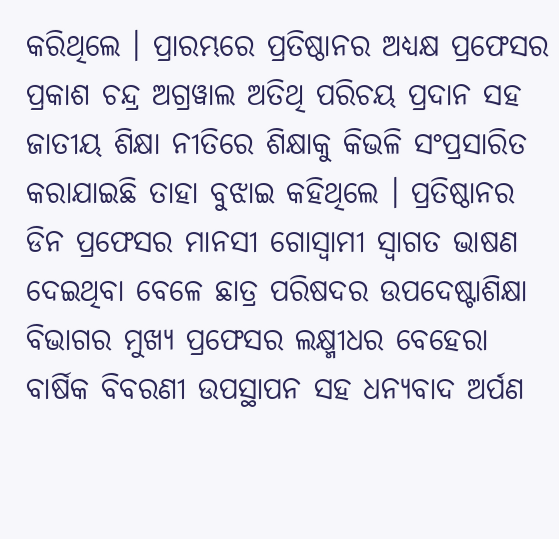କରିଥିଲେ । ପ୍ରାରମ୍ଭରେ ପ୍ରତିଷ୍ଠାନର ଅଧ୍ୟକ୍ଷ ପ୍ରଫେସର ପ୍ରକାଶ ଚନ୍ଦ୍ର ଅଗ୍ରୱାଲ ଅତିଥି ପରିଚୟ ପ୍ରଦାନ ସହ ଜାତୀୟ ଶିକ୍ଷା ନୀତିରେ ଶିକ୍ଷାକୁ କିଭଳି ସଂପ୍ରସାରିତ କରାଯାଇଛି ତାହା ବୁଝାଇ କହିଥିଲେ । ପ୍ରତିଷ୍ଠାନର ଡିନ ପ୍ରଫେସର ମାନସୀ ଗୋସ୍ଵାମୀ ସ୍ଵାଗତ ଭାଷଣ ଦେଇଥିବା ବେଳେ ଛାତ୍ର ପରିଷଦର ଉପଦେଷ୍ଟାଶିକ୍ଷା ବିଭାଗର ମୁଖ୍ୟ ପ୍ରଫେସର ଲକ୍ଷ୍ମୀଧର ବେହେରା ବାର୍ଷିକ ବିବରଣୀ ଉପସ୍ଥାପନ ସହ ଧନ୍ୟବାଦ ଅର୍ପଣ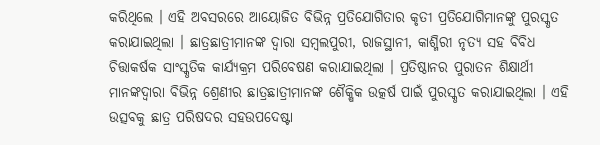କରିଥିଲେ । ଏହି ଅବସରରେ ଆୟୋଜିତ ବିଭିନ୍ନ ପ୍ରତିଯୋଗିତାର କୃତୀ ପ୍ରତିଯୋଗିମାନଙ୍କୁ ପୁରସ୍କୃତ କରାଯାଇଥିଲା । ଛାତ୍ରଛାତ୍ରୀମାନଙ୍କ ଦ୍ଵାରା ସମ୍ବଲପୁରୀ, ରାଜସ୍ଥାନୀ, କାଶ୍ମିରୀ ନୃତ୍ୟ ସହ ବିବିଧ ଚିତ୍ତାକର୍ଷକ ସାଂସ୍କୃତିକ କାର୍ଯ୍ୟକ୍ରମ ପରିବେଷଣ କରାଯାଇଥିଲା । ପ୍ରତିଷ୍ଠାନର ପୁରାତନ ଶିକ୍ଷାର୍ଥୀ ମାନଙ୍କଦ୍ୱାରା ବିଭିନ୍ନ ଶ୍ରେଣୀର ଛାତ୍ରଛାତ୍ରୀମାନଙ୍କ ଶୈକ୍ଷିକ ଉତ୍କର୍ଷ ପାଇଁ ପୁରସ୍କୃତ କରାଯାଇଥିଲା । ଏହି ଉତ୍ସବକୁ ଛାତ୍ର ପରିଷଦର ସହଉପଦେଷ୍ଟା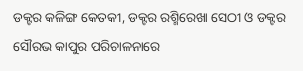ଡକ୍ଟର କଳିଙ୍ଗ କେତକୀ, ଡକ୍ଟର ରଶ୍ମିରେଖା ସେଠୀ ଓ ଡକ୍ଟର ସୌରଭ କାପୁର ପରିଚାଳନାରେ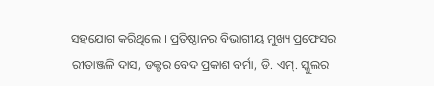ସହଯୋଗ କରିଥିଲେ । ପ୍ରତିଷ୍ଠାନର ବିଭାଗୀୟ ମୁଖ୍ୟ ପ୍ରଫେସର ରୀତାଞ୍ଜଳି ଦାସ, ଡକ୍ଟର ବେଦ ପ୍ରକାଶ ବର୍ମା, ଡି. ଏମ୍. ସ୍କୁଲର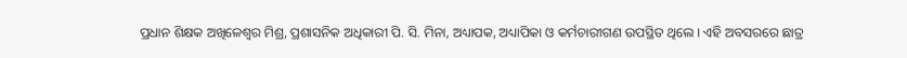ପ୍ରଧାନ ଶିକ୍ଷକ ଅଖିଳେଶ୍ଵର ମିଶ୍ର, ପ୍ରଶାସନିକ ଅଧିକାରୀ ପି. ସି. ମିନା, ଅଧ୍ୟାପକ, ଅଧ୍ୟାପିକା ଓ କର୍ମଚାରୀଗଣ ଉପସ୍ଥିତ ଥିଲେ । ଏହି ଅବସରରେ ଛାତ୍ର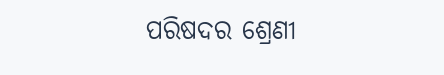ପରିଷଦର ଶ୍ରେଣୀ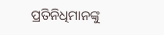ପ୍ରତିନିଧିମାନଙ୍କୁ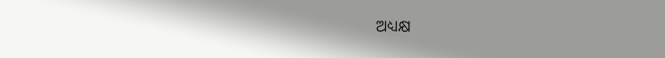ଅଧ୍ୟକ୍ଷ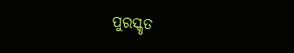ପୁରସ୍କୃତ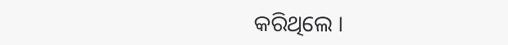କରିଥିଲେ ।